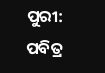ପୁରୀ: ପବିତ୍ର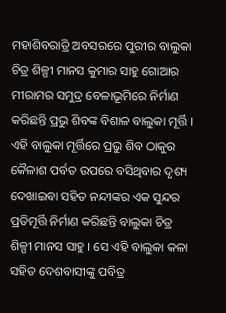ମହାଶିବରାତ୍ରି ଅବସରରେ ପୁରୀର ବାଲୁକା ଚିତ୍ର ଶିଳ୍ପୀ ମାନସ କୁମାର ସାହୁ ଗୋଆର ମୀରାମର ସମୁଦ୍ର ବେଳାଭୂମିରେ ନିର୍ମାଣ କରିଛନ୍ତି ପ୍ରଭୁ ଶିବଙ୍କ ବିଶାଳ ବାଲୁକା ମୂର୍ତ୍ତି । ଏହି ବାଲୁକା ମୂର୍ତ୍ତିରେ ପ୍ରଭୁ ଶିବ ଠାକୁର କୈଳାଶ ପର୍ବତ ଉପରେ ବସିଥିବାର ଦୃଶ୍ୟ ଦେଖାଇବା ସହିତ ନନ୍ଦୀଙ୍କର ଏକ ସୁନ୍ଦର ପ୍ରତିମୂର୍ତ୍ତି ନିର୍ମାଣ କରିଛନ୍ତି ବାଲୁକା ଚିତ୍ର ଶିଳ୍ପୀ ମାନସ ସାହୁ । ସେ ଏହି ବାଲୁକା କଳା ସହିତ ଦେଶବାସୀଙ୍କୁ ପବିତ୍ର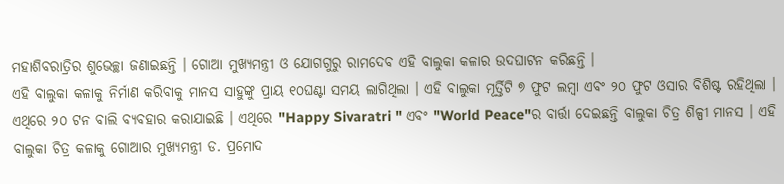ମହାଶିବରାତ୍ରିର ଶୁଭେଚ୍ଛା ଜଣାଇଛନ୍ତି । ଗୋଆ ମୁଖ୍ୟମନ୍ତ୍ରୀ ଓ ଯୋଗଗୁରୁ ରାମଦେବ ଏହି ବାଲୁକା କଳାର ଉଦଘାଟନ କରିଛନ୍ତି ।
ଏହି ବାଲୁକା କଳାକୁ ନିର୍ମାଣ କରିବାକୁ ମାନସ ସାହୁଙ୍କୁ ପ୍ରାୟ ୧୦ଘଣ୍ଟା ସମୟ ଲାଗିଥିଲା । ଏହି ବାଲୁକା ମୂର୍ତ୍ତିଟି ୭ ଫୁଟ ଲମ୍ବା ଏବଂ ୨୦ ଫୁଟ ଓସାର ବିଶିଷ୍ଟ ରହିଥିଲା । ଏଥିରେ ୨୦ ଟନ ବାଲି ବ୍ୟବହାର କରାଯାଇଛି । ଏଥିରେ "Happy Sivaratri " ଏବଂ "World Peace"ର ବାର୍ତ୍ତା ଦେଇଛନ୍ତି ବାଲୁକା ଚିତ୍ର ଶିଳ୍ପୀ ମାନସ । ଏହି ବାଲୁକା ଚିତ୍ର କଳାକୁ ଗୋଆର ମୁଖ୍ୟମନ୍ତ୍ରୀ ଡ. ପ୍ରମୋଦ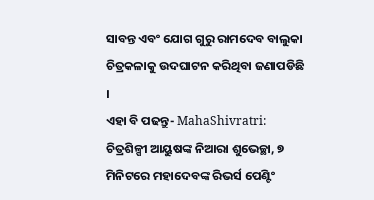ସାବନ୍ତ ଏବଂ ଯୋଗ ଗୁରୁ ରାମଦେବ ବାଲୁକା ଚିତ୍ରକଳାକୁ ଉଦଘାଟନ କରିଥିବା ଜଣାପଡିଛି ।
ଏହା ବି ପଢନ୍ତୁ- MahaShivratri: ଚିତ୍ରଶିଳ୍ପୀ ଆୟୁଷଙ୍କ ନିଆରା ଶୁଭେଚ୍ଛା, ୭ ମିନିଟରେ ମହାଦେବଙ୍କ ରିଭର୍ସ ପେଣ୍ଟିଂ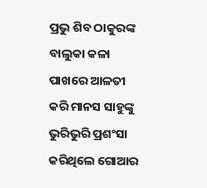ପ୍ରଭୁ ଶିବ ଠାକୁରଙ୍କ ବାଲୁକା କଳା ପାଖରେ ଆଳତୀ କରି ମାନସ ସାହୁଙ୍କୁ ଭୁରିଭୁରି ପ୍ରଶଂସା କରିଥିଲେ ଗୋଆର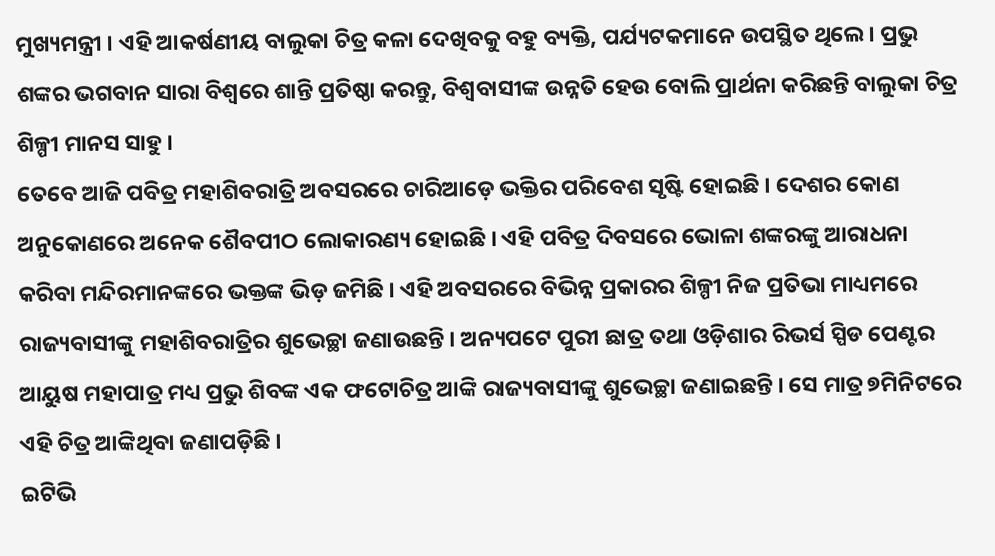ମୁଖ୍ୟମନ୍ତ୍ରୀ । ଏହି ଆକର୍ଷଣୀୟ ବାଲୁକା ଚିତ୍ର କଳା ଦେଖିବକୁ ବହୁ ବ୍ୟକ୍ତି, ପର୍ଯ୍ୟଟକମାନେ ଉପସ୍ଥିତ ଥିଲେ। ପ୍ରଭୁ ଶଙ୍କର ଭଗବାନ ସାରା ବିଶ୍ବରେ ଶାନ୍ତି ପ୍ରତିଷ୍ଠା କରନ୍ତୁ, ବିଶ୍ବବାସୀଙ୍କ ଉନ୍ନତି ହେଉ ବୋଲି ପ୍ରାର୍ଥନା କରିଛନ୍ତି ବାଲୁକା ଚିତ୍ର ଶିଳ୍ପୀ ମାନସ ସାହୁ ।
ତେବେ ଆଜି ପବିତ୍ର ମହାଶିବରାତ୍ରି ଅବସରରେ ଚାରିଆଡ଼େ ଭକ୍ତିର ପରିବେଶ ସୃଷ୍ଟି ହୋଇଛି । ଦେଶର କୋଣ ଅନୁକୋଣରେ ଅନେକ ଶୈବପୀଠ ଲୋକାରଣ୍ୟ ହୋଇଛି । ଏହି ପବିତ୍ର ଦିବସରେ ଭୋଳା ଶଙ୍କରଙ୍କୁ ଆରାଧନା କରିବା ମନ୍ଦିରମାନଙ୍କରେ ଭକ୍ତଙ୍କ ଭିଡ଼ ଜମିଛି । ଏହି ଅବସରରେ ବିଭିନ୍ନ ପ୍ରକାରର ଶିଳ୍ପୀ ନିଜ ପ୍ରତିଭା ମାଧ୍ୟମରେ ରାଜ୍ୟବାସୀଙ୍କୁ ମହାଶିବରାତ୍ରିର ଶୁଭେଚ୍ଛା ଜଣାଉଛନ୍ତି । ଅନ୍ୟପଟେ ପୁରୀ ଛାତ୍ର ତଥା ଓଡ଼ିଶାର ରିଭର୍ସ ସ୍ପିଡ ପେଣ୍ଟର ଆୟୁଷ ମହାପାତ୍ର ମଧ୍ୟ ପ୍ରଭୁ ଶିବଙ୍କ ଏକ ଫଟୋଚିତ୍ର ଆଙ୍କି ରାଜ୍ୟବାସୀଙ୍କୁ ଶୁଭେଚ୍ଛା ଜଣାଇଛନ୍ତି । ସେ ମାତ୍ର ୭ମିନିଟରେ ଏହି ଚିତ୍ର ଆଙ୍କିଥିବା ଜଣାପଡ଼ିଛି ।
ଇଟିଭି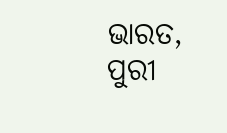ଭାରତ, ପୁରୀ